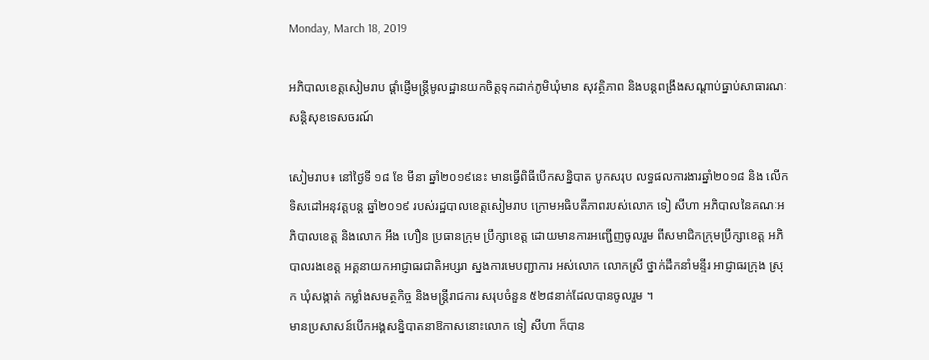Monday, March 18, 2019

អភិបាលខេត្តសៀមរាប ផ្តាំផ្ញើមន្ត្រីមូលដ្ឋានយកចិត្តទុកដាក់ភូមិឃុំមាន សុវត្ថិភាព និងបន្តពង្រឹងសណ្តាប់ធ្នាប់សាធារណៈសន្តិសុខទេសចរណ៍

សៀមរាប៖ នៅថ្ងៃទី ១៨ ខែ មីនា ឆ្នាំ២០១៩នេះ មានធ្វើពិធីបើកសន្និបាត បូកសរុប លទ្ធផលការងារឆ្នាំ២០១៨ និង លើកទិសដៅអនុវត្តបន្ត ឆ្នាំ២០១៩ របស់រដ្ឋបាលខេត្តសៀមរាប ក្រោមអធិបតីភាពរបស់លោក ទៀ សីហា អភិបាលនៃគណៈអភិបាលខេត្ត និងលោក អឹង ហឿន ប្រធានក្រុម ប្រឹក្សាខេត្ត ដោយមានការអញ្ជើញចូលរួម ពីសមាជិកក្រុមប្រឹក្សាខេត្ត អភិបាលរងខេត្ត អគ្គនាយកអាជ្ញាធរជាតិអប្សរា ស្នងការមេបញ្ជាការ អស់លោក លោកស្រី ថ្នាក់ដឹកនាំមន្ទីរ អាជ្ញាធរក្រុង ស្រុក ឃុំសង្កាត់ កម្លាំងសមត្ថកិច្ច និងមន្ត្រីរាជការ សរុបចំនួន ៥២៨នាក់ដែលបានចូលរួម ។
មានប្រសាសន៍បើកអង្គសន្និបាតនាឱកាសនោះលោក ទៀ សីហា ក៏បាន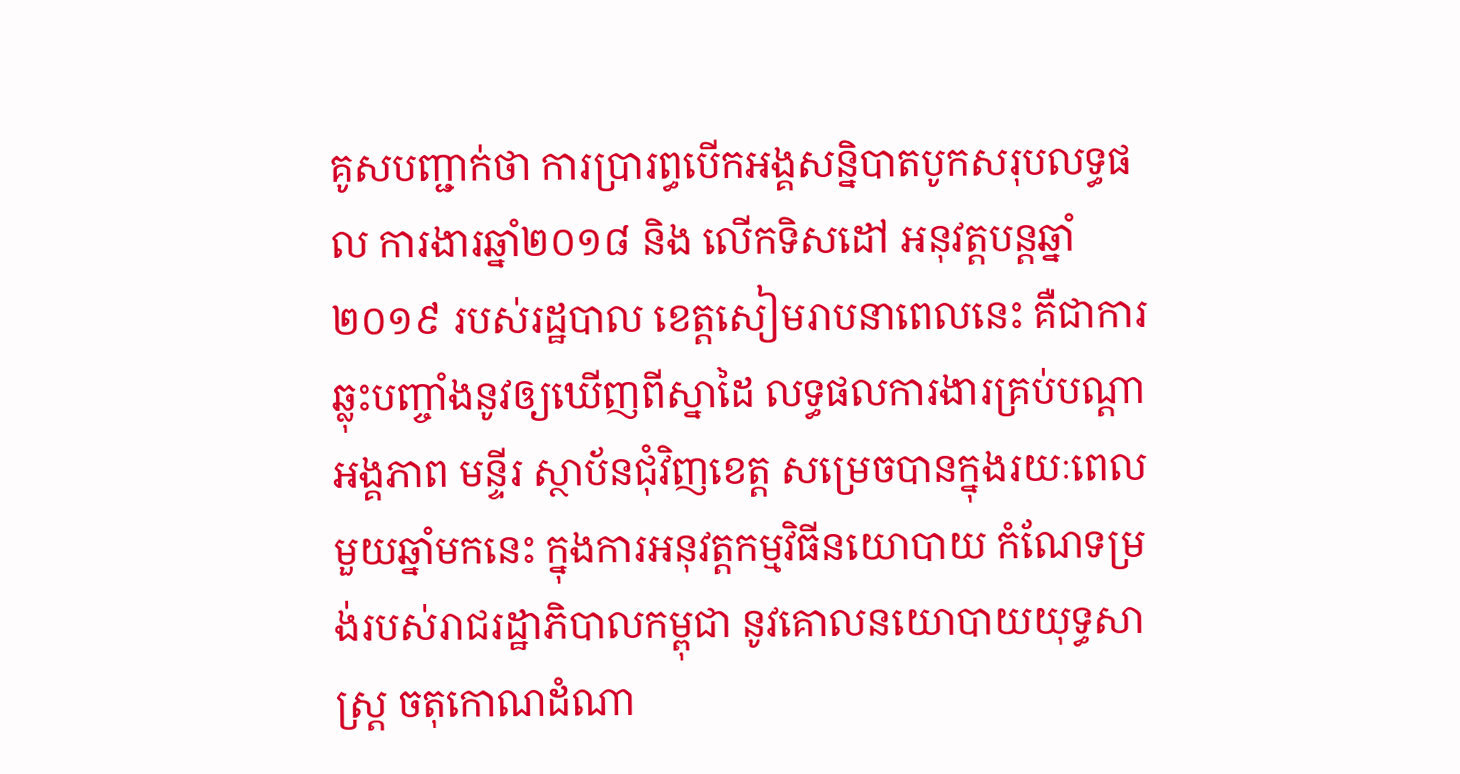គូសបញ្ជាក់ថា ការប្រារព្ធបើកអង្គសន្និបាតបូកសរុបលទ្ធផល ការងារឆ្នាំ២០១៨ និង លើកទិសដៅ អនុវត្តបន្តឆ្នាំ២០១៩ របស់រដ្ឋបាល ខេត្តសៀមរាបនាពេលនេះ គឺជាការឆ្លុះបញ្ចាំងនូវឲ្យឃើញពីស្នាដៃ លទ្ធផលការងារគ្រប់បណ្តាអង្គភាព មន្ទីរ ស្ថាប័នជុំវិញខេត្ត សម្រេចបានក្នុងរយៈពេលមួយឆ្នាំមកនេះ ក្នុងការអនុវត្តកម្មវិធីនយោបាយ កំណែទម្រង់របស់រាជរដ្ឋាភិបាលកម្ពុជា នូវគោលនយោបាយយុទ្ធសាស្រ្ត ចតុកោណដំណា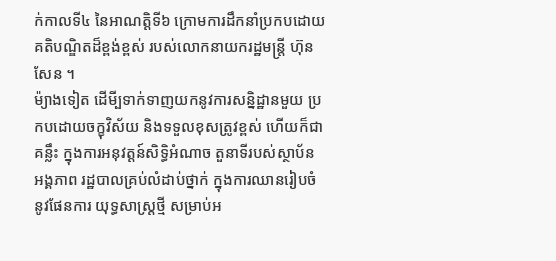ក់កាលទី៤ នៃអាណត្តិទី៦ ក្រោមការដឹកនាំប្រកបដោយ គតិបណ្ឌិតដ៏ខ្ពង់ខ្ពស់ របស់លោកនាយករដ្ឋមន្រ្តី ហ៊ុន សែន ។
ម៉្យាងទៀត ដើមី្បទាក់ទាញយកនូវការសន្និដ្ឋានមួយ ប្រកបដោយចក្ខុវិស័យ និងទទួលខុសត្រូវខ្ពស់ ហើយក៏ជាគន្លឹះ ក្នុងការអនុវត្តន៍សិទ្ធិអំណាច តួនាទីរបស់ស្ថាប័ន អង្គភាព រដ្ឋបាលគ្រប់លំដាប់ថ្នាក់ ក្នុងការឈានរៀបចំនូវផែនការ យុទ្ធសាស្ត្រថ្មី សម្រាប់អ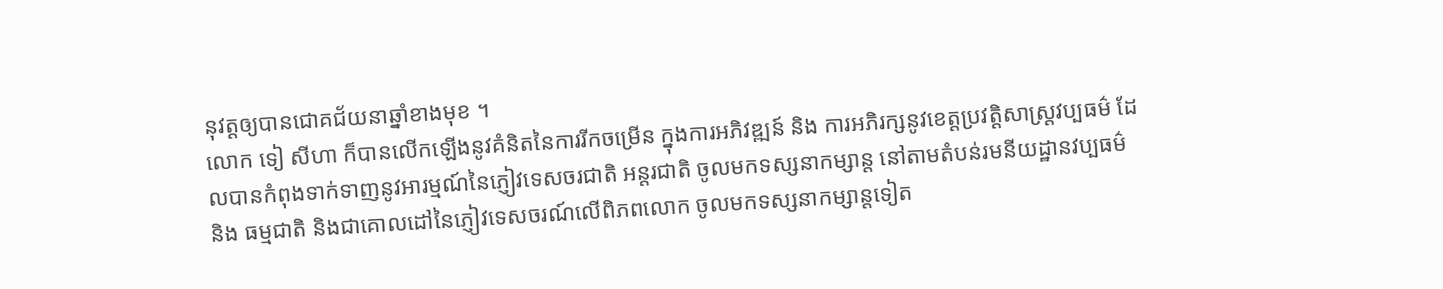នុវត្តឲ្យបានជោគជ័យនាឆ្នាំខាងមុខ ។
លោក ទៀ សីហា ក៏បានលើកឡើងនូវគំនិតនៃការរីកចម្រើន ក្នុងការអភិវឌ្ឍន៍ និង ការអភិរក្សនូវខេត្តប្រវត្តិសាស្រ្តវប្បធម៌ ដែលបានកំពុងទាក់ទាញនូវអារម្មណ៍នៃភ្ញៀវទេសចរជាតិ អន្តរជាតិ ចូលមកទស្សនាកម្សាន្ត នៅតាមតំបន់រមនីយដ្ឋានវប្បធម៌ និង ធម្មជាតិ និងជាគោលដៅនៃភ្ញៀវទេសចរណ៍លើពិភពលោក ចូលមកទស្សនាកម្សាន្តទៀត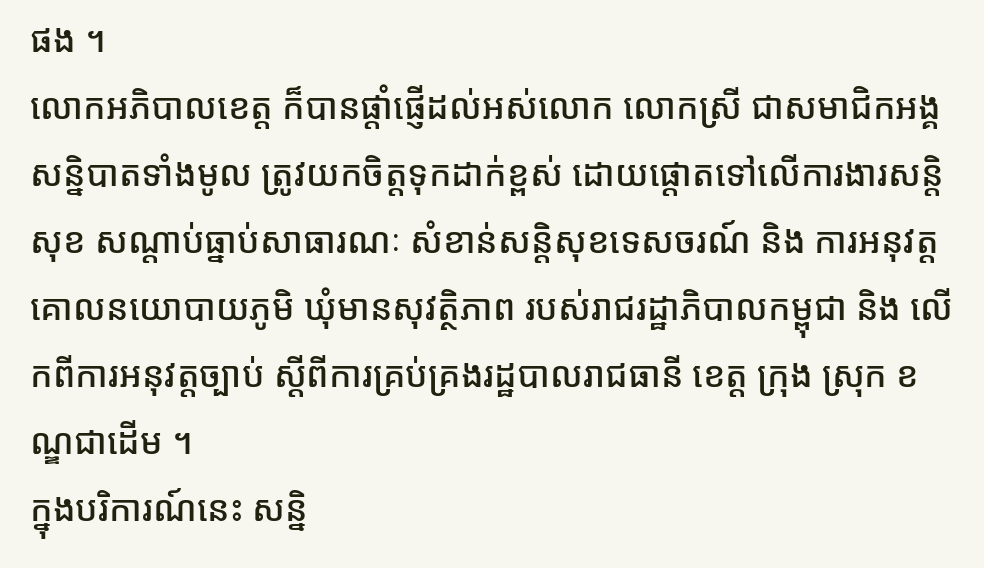ផង ។
លោកអភិបាលខេត្ត ក៏បានផ្តាំផ្ញើដល់អស់លោក លោកស្រី ជាសមាជិកអង្គសន្និបាតទាំងមូល ត្រូវយកចិត្តទុកដាក់ខ្ពស់ ដោយផ្តោតទៅលើការងារសន្តិសុខ សណ្តាប់ធ្នាប់សាធារណៈ សំខាន់សន្តិសុខទេសចរណ៍ និង ការអនុវត្តគោលនយោបាយភូមិ ឃុំមានសុវត្ថិភាព របស់រាជរដ្ឋាភិបាលកម្ពុជា និង លើកពីការអនុវត្តច្បាប់ ស្តីពីការគ្រប់គ្រងរដ្ឋបាលរាជធានី ខេត្ត ក្រុង ស្រុក ខណ្ឌជាដើម ។
ក្នុងបរិការណ៍នេះ សន្និ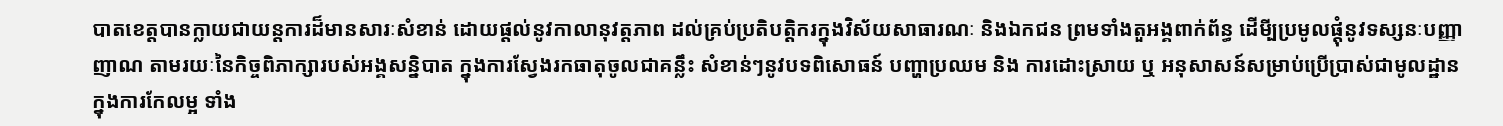បាតខេត្តបានក្លាយជាយន្តការដ៏មានសារៈសំខាន់ ដោយផ្តល់នូវកាលានុវត្តភាព ដល់គ្រប់ប្រតិបត្តិករក្នុងវិស័យសាធារណៈ និងឯកជន ព្រមទាំងតួអង្គពាក់ព័ន្ធ ដើមី្បប្រមូលផ្តុំនូវទស្សនៈបញ្ញាញាណ តាមរយៈនៃកិច្ចពិភាក្សារបស់អង្គសន្និបាត ក្នុងការស្វែងរកធាតុចូលជាគន្លឹះ សំខាន់ៗនូវបទពិសោធន៍ បញ្ហាប្រឈម និង ការដោះស្រាយ ឬ អនុសាសន៍សម្រាប់ប្រើប្រាស់ជាមូលដ្ឋាន ក្នុងការកែលម្អ ទាំង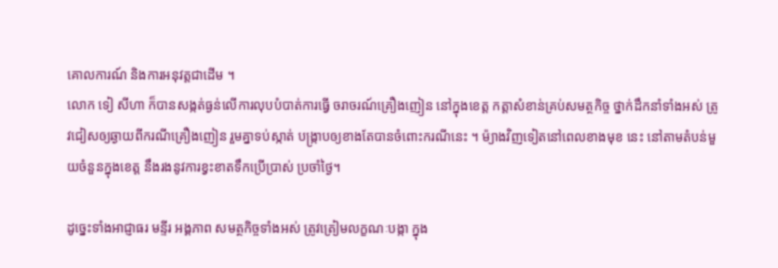គោលការណ៍ និងការអនុវត្តជាដើម ។
លោក ទៀ សីហា ក៏បានសង្កត់ធ្ងន់លើការលុបបំបាត់ការធ្វើ ចរាចរណ៍គ្រឿងញៀន នៅក្នុងខេត្ត កត្តាសំខាន់គ្រប់សមត្ថកិច្ច ថ្នាក់ដឹកនាំទាំងអស់ ត្រូវជៀសឲ្យឆ្ងាយពីករណីគ្រឿងញៀន រួមគ្នាទប់ស្កាត់ បង្រ្កាបឲ្យខាងតែបានចំពោះករណីនេះ ។ ម៉្យាងវិញទៀតនៅពេលខាងមុខ នេះ នៅតាមតំបន់មួយចំនួនក្នុងខេត្ត នឹងរងនូវការខ្វះខាតទឹកប្រើប្រាស់ ប្រចាំថ្ងៃ។

ដូច្នេះទាំងអាជ្ញាធរ មន្ទីរ អង្គភាព សមត្ថកិច្ចទាំងអស់ ត្រូវត្រៀមលក្ខណៈបង្កា ក្នុង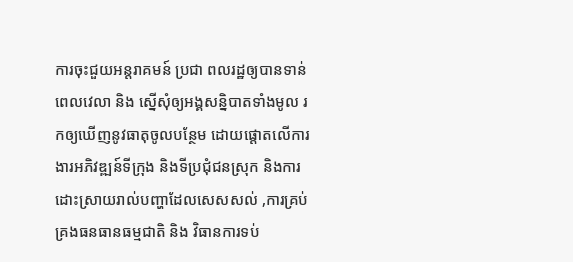ការចុះជួយអន្តរាគមន៍ ប្រជា ពលរដ្ឋឲ្យបានទាន់ពេលវេលា និង ស្នើសុំឲ្យអង្គសន្និបាតទាំងមូល រកឲ្យឃើញនូវធាតុចូលបន្ថែម ដោយផ្តោតលើការងារអភិវឌ្ឍន៍ទីក្រុង និងទីប្រជុំជនស្រុក និងការដោះស្រាយរាល់បញ្ហាដែលសេសសល់ ,ការគ្រប់គ្រងធនធានធម្មជាតិ និង វិធានការទប់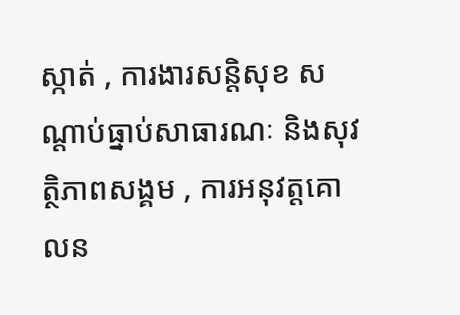ស្កាត់ , ការងារសន្តិសុខ សណ្តាប់ធ្នាប់សាធារណៈ និងសុវត្ថិភាពសង្គម , ការអនុវត្តគោលន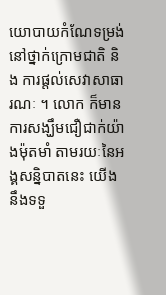យោបាយកំណែទម្រង់នៅថ្នាក់ក្រោមជាតិ និង ការផ្តល់សេវាសាធារណៈ ។ លោក ក៏មានការសង្ឃឹមជឿជាក់យ៉ាងម៉ុតមាំ តាមរយៈនៃអង្គសន្និបាតនេះ យើងនឹងទទួ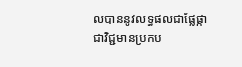លបាននូវលទ្ធផលជាផ្លែផ្កា ជាវិជ្ជមានប្រកប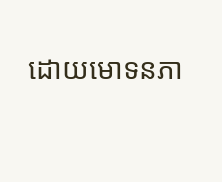ដោយមោទនភា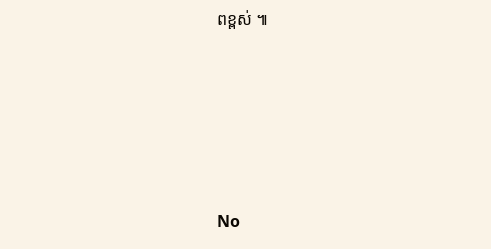ពខ្ពស់ ៕





No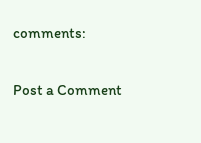comments:

Post a Comment